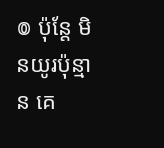៙ ប៉ុន្ដែ មិនយូរប៉ុន្មាន គេ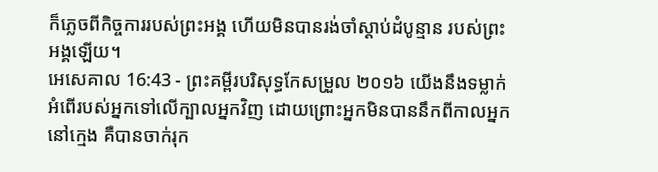ក៏ភ្លេចពីកិច្ចការរបស់ព្រះអង្គ ហើយមិនបានរង់ចាំស្តាប់ដំបូន្មាន របស់ព្រះអង្គឡើយ។
អេសេគាល 16:43 - ព្រះគម្ពីរបរិសុទ្ធកែសម្រួល ២០១៦ យើងនឹងទម្លាក់អំពើរបស់អ្នកទៅលើក្បាលអ្នកវិញ ដោយព្រោះអ្នកមិនបាននឹកពីកាលអ្នកនៅក្មេង គឺបានចាក់រុក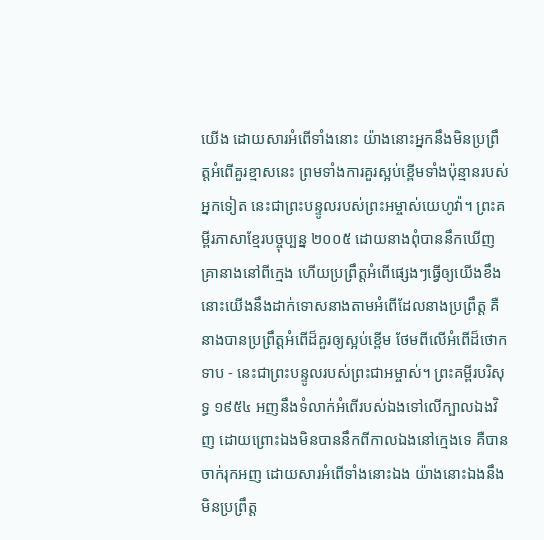យើង ដោយសារអំពើទាំងនោះ យ៉ាងនោះអ្នកនឹងមិនប្រព្រឹត្តអំពើគួរខ្មាសនេះ ព្រមទាំងការគួរស្អប់ខ្ពើមទាំងប៉ុន្មានរបស់អ្នកទៀត នេះជាព្រះបន្ទូលរបស់ព្រះអម្ចាស់យេហូវ៉ា។ ព្រះគម្ពីរភាសាខ្មែរបច្ចុប្បន្ន ២០០៥ ដោយនាងពុំបាននឹកឃើញគ្រានាងនៅពីក្មេង ហើយប្រព្រឹត្តអំពើផ្សេងៗធ្វើឲ្យយើងខឹង នោះយើងនឹងដាក់ទោសនាងតាមអំពើដែលនាងប្រព្រឹត្ត គឺនាងបានប្រព្រឹត្តអំពើដ៏គួរឲ្យស្អប់ខ្ពើម ថែមពីលើអំពើដ៏ថោកទាប - នេះជាព្រះបន្ទូលរបស់ព្រះជាអម្ចាស់។ ព្រះគម្ពីរបរិសុទ្ធ ១៩៥៤ អញនឹងទំលាក់អំពើរបស់ឯងទៅលើក្បាលឯងវិញ ដោយព្រោះឯងមិនបាននឹកពីកាលឯងនៅក្មេងទេ គឺបានចាក់រុកអញ ដោយសារអំពើទាំងនោះឯង យ៉ាងនោះឯងនឹងមិនប្រព្រឹត្ត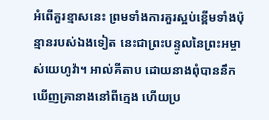អំពើគួរខ្មាសនេះ ព្រមទាំងការគួរស្អប់ខ្ពើមទាំងប៉ុន្មានរបស់ឯងទៀត នេះជាព្រះបន្ទូលនៃព្រះអម្ចាស់យេហូវ៉ា។ អាល់គីតាប ដោយនាងពុំបាននឹកឃើញគ្រានាងនៅពីក្មេង ហើយប្រ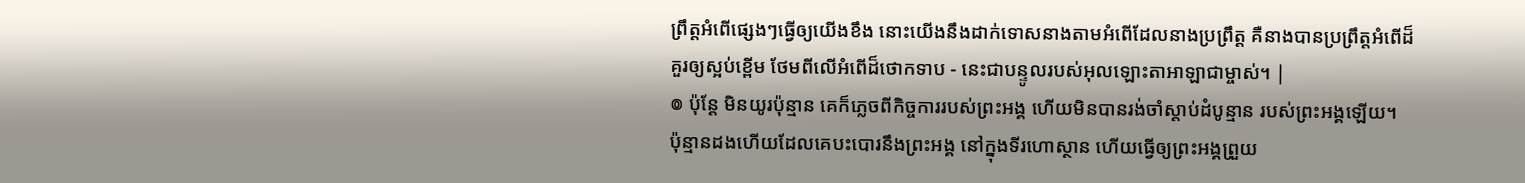ព្រឹត្តអំពើផ្សេងៗធ្វើឲ្យយើងខឹង នោះយើងនឹងដាក់ទោសនាងតាមអំពើដែលនាងប្រព្រឹត្ត គឺនាងបានប្រព្រឹត្តអំពើដ៏គួរឲ្យស្អប់ខ្ពើម ថែមពីលើអំពើដ៏ថោកទាប - នេះជាបន្ទូលរបស់អុលឡោះតាអាឡាជាម្ចាស់។ |
៙ ប៉ុន្ដែ មិនយូរប៉ុន្មាន គេក៏ភ្លេចពីកិច្ចការរបស់ព្រះអង្គ ហើយមិនបានរង់ចាំស្តាប់ដំបូន្មាន របស់ព្រះអង្គឡើយ។
ប៉ុន្មានដងហើយដែលគេបះបោរនឹងព្រះអង្គ នៅក្នុងទីរហោស្ថាន ហើយធ្វើឲ្យព្រះអង្គព្រួយ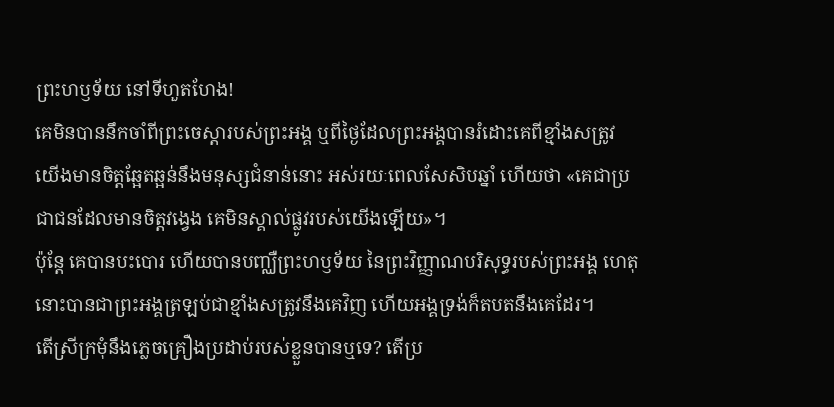ព្រះហឫទ័យ នៅទីហួតហែង!
គេមិនបាននឹកចាំពីព្រះចេស្ដារបស់ព្រះអង្គ ឬពីថ្ងៃដែលព្រះអង្គបានរំដោះគេពីខ្មាំងសត្រូវ
យើងមានចិត្តឆ្អែតឆ្អន់នឹងមនុស្សជំនាន់នោះ អស់រយៈពេលសែសិបឆ្នាំ ហើយថា «គេជាប្រជាជនដែលមានចិត្តវង្វេង គេមិនស្គាល់ផ្លូវរបស់យើងឡើយ»។
ប៉ុន្តែ គេបានបះបោរ ហើយបានបញ្ឈឺព្រះហឫទ័យ នៃព្រះវិញ្ញាណបរិសុទ្ធរបស់ព្រះអង្គ ហេតុនោះបានជាព្រះអង្គត្រឡប់ជាខ្មាំងសត្រូវនឹងគេវិញ ហើយអង្គទ្រង់ក៏តបតនឹងគេដែរ។
តើស្រីក្រមុំនឹងភ្លេចគ្រឿងប្រដាប់របស់ខ្លួនបានឬទេ? តើប្រ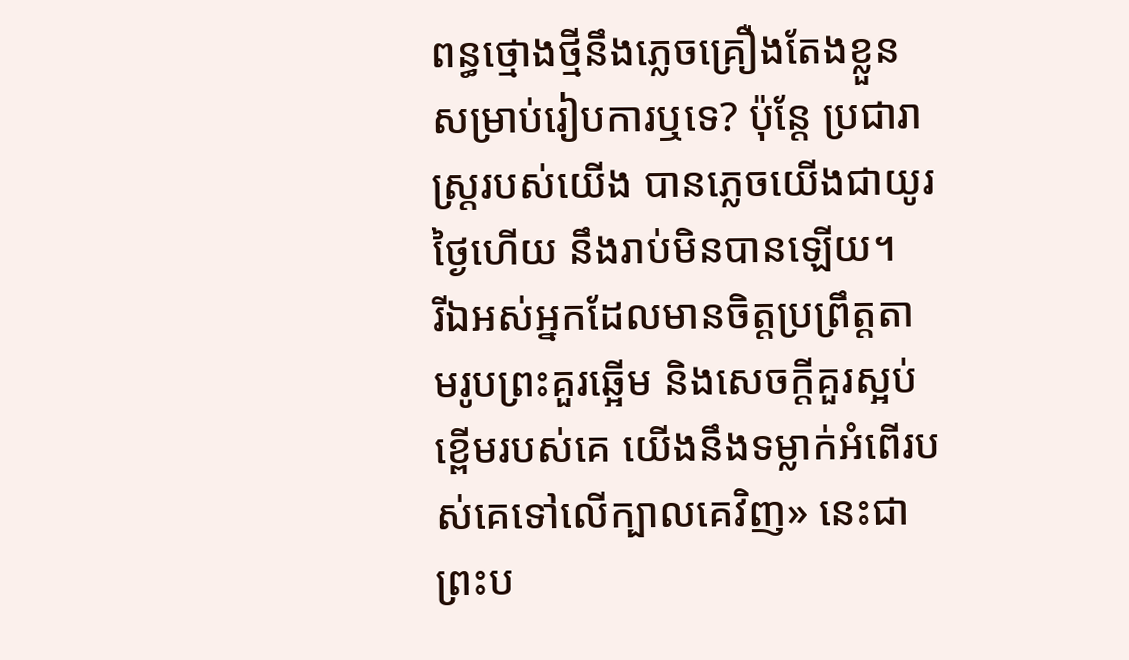ពន្ធថ្មោងថ្មីនឹងភ្លេចគ្រឿងតែងខ្លួន សម្រាប់រៀបការឬទេ? ប៉ុន្តែ ប្រជារាស្ត្ររបស់យើង បានភ្លេចយើងជាយូរថ្ងៃហើយ នឹងរាប់មិនបានឡើយ។
រីឯអស់អ្នកដែលមានចិត្តប្រព្រឹត្តតាមរូបព្រះគួរឆ្អើម និងសេចក្ដីគួរស្អប់ខ្ពើមរបស់គេ យើងនឹងទម្លាក់អំពើរបស់គេទៅលើក្បាលគេវិញ» នេះជាព្រះប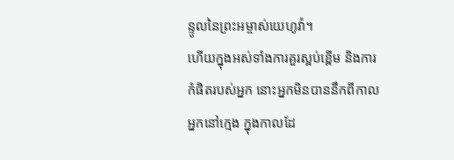ន្ទូលនៃព្រះអម្ចាស់យេហូវ៉ា។
ហើយក្នុងអស់ទាំងការគួរស្អប់ខ្ពើម និងការកំផិតរបស់អ្នក នោះអ្នកមិនបាននឹកពីកាលអ្នកនៅក្មេង ក្នុងកាលដែ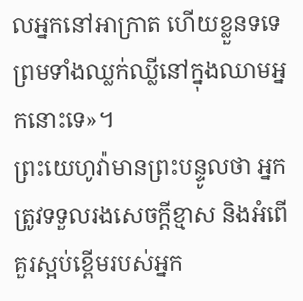លអ្នកនៅអាក្រាត ហើយខ្លួនទទេ ព្រមទាំងឈ្លក់ឈ្លីនៅក្នុងឈាមអ្នកនោះទេ»។
ព្រះយេហូវ៉ាមានព្រះបន្ទូលថា អ្នកត្រូវទទួលរងសេចក្ដីខ្មាស និងអំពើគួរស្អប់ខ្ពើមរបស់អ្នក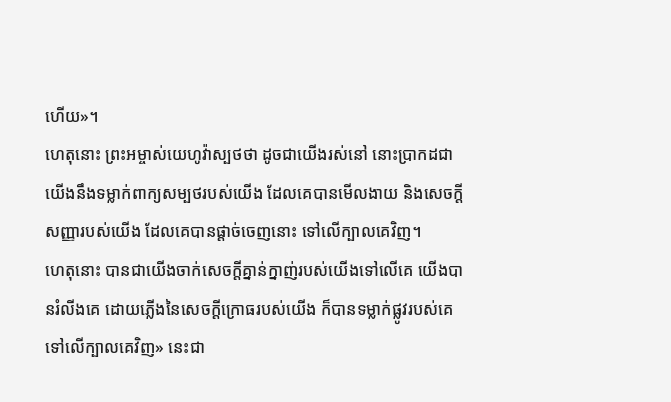ហើយ»។
ហេតុនោះ ព្រះអម្ចាស់យេហូវ៉ាស្បថថា ដូចជាយើងរស់នៅ នោះប្រាកដជាយើងនឹងទម្លាក់ពាក្យសម្បថរបស់យើង ដែលគេបានមើលងាយ និងសេចក្ដីសញ្ញារបស់យើង ដែលគេបានផ្តាច់ចេញនោះ ទៅលើក្បាលគេវិញ។
ហេតុនោះ បានជាយើងចាក់សេចក្ដីគ្នាន់ក្នាញ់របស់យើងទៅលើគេ យើងបានរំលីងគេ ដោយភ្លើងនៃសេចក្ដីក្រោធរបស់យើង ក៏បានទម្លាក់ផ្លូវរបស់គេទៅលើក្បាលគេវិញ» នេះជា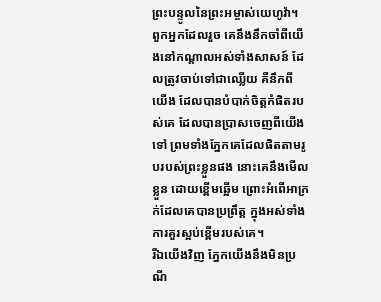ព្រះបន្ទូលនៃព្រះអម្ចាស់យេហូវ៉ា។
ពួកអ្នកដែលរួច គេនឹងនឹកចាំពីយើងនៅកណ្ដាលអស់ទាំងសាសន៍ ដែលត្រូវចាប់ទៅជាឈ្លើយ គឺនឹកពីយើង ដែលបានបំបាក់ចិត្តកំផិតរបស់គេ ដែលបានប្រាសចេញពីយើងទៅ ព្រមទាំងភ្នែកគេដែលផិតតាមរូបរបស់ព្រះខ្លួនផង នោះគេនឹងមើលខ្លួន ដោយខ្ពើមឆ្អើម ព្រោះអំពើអាក្រក់ដែលគេបានប្រព្រឹត្ត ក្នុងអស់ទាំងការគួរស្អប់ខ្ពើមរបស់គេ។
រីឯយើងវិញ ភ្នែកយើងនឹងមិនប្រណី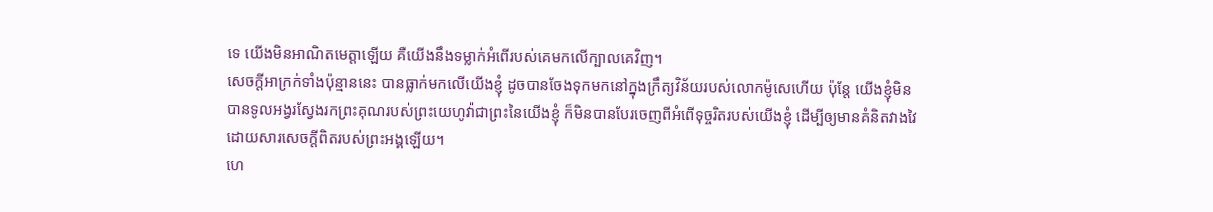ទេ យើងមិនអាណិតមេត្តាឡើយ គឺយើងនឹងទម្លាក់អំពើរបស់គេមកលើក្បាលគេវិញ។
សេចក្ដីអាក្រក់ទាំងប៉ុន្មាននេះ បានធ្លាក់មកលើយើងខ្ញុំ ដូចបានចែងទុកមកនៅក្នុងក្រឹត្យវិន័យរបស់លោកម៉ូសេហើយ ប៉ុន្តែ យើងខ្ញុំមិនបានទូលអង្វរស្វែងរកព្រះគុណរបស់ព្រះយេហូវ៉ាជាព្រះនៃយើងខ្ញុំ ក៏មិនបានបែរចេញពីអំពើទុច្ចរិតរបស់យើងខ្ញុំ ដើម្បីឲ្យមានគំនិតវាងវៃ ដោយសារសេចក្ដីពិតរបស់ព្រះអង្គឡើយ។
ហេ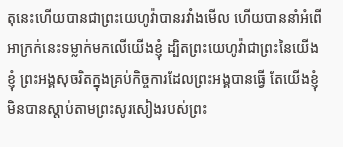តុនេះហើយបានជាព្រះយេហូវ៉ាបានរវាំងមើល ហើយបាននាំអំពើអាក្រក់នេះទម្លាក់មកលើយើងខ្ញុំ ដ្បិតព្រះយេហូវ៉ាជាព្រះនៃយើងខ្ញុំ ព្រះអង្គសុចរិតក្នុងគ្រប់កិច្ចការដែលព្រះអង្គបានធ្វើ តែយើងខ្ញុំមិនបានស្តាប់តាមព្រះសូរសៀងរបស់ព្រះ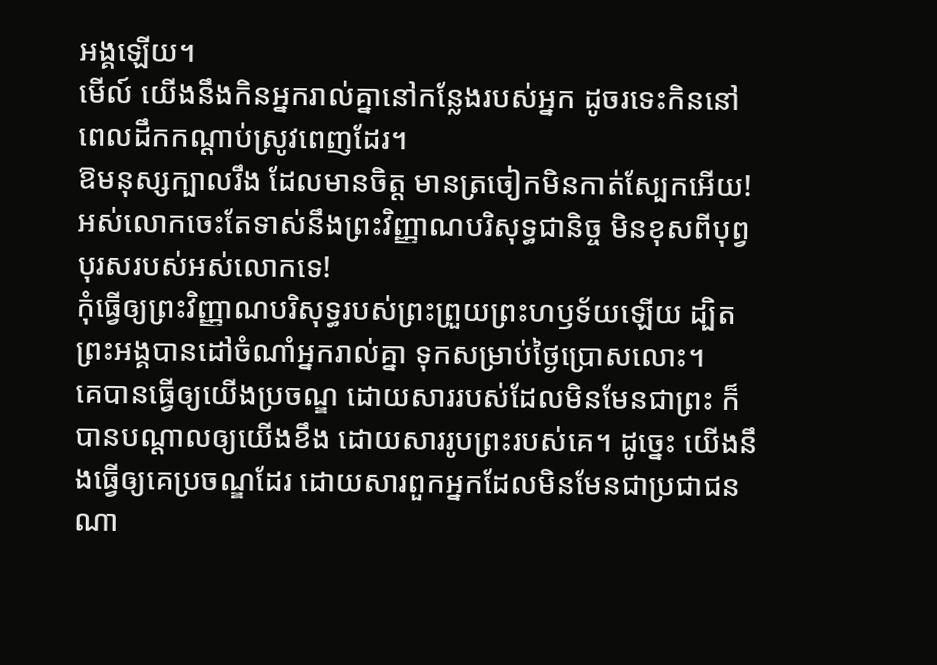អង្គឡើយ។
មើល៍ យើងនឹងកិនអ្នករាល់គ្នានៅកន្លែងរបស់អ្នក ដូចរទេះកិននៅពេលដឹកកណ្ដាប់ស្រូវពេញដែរ។
ឱមនុស្សក្បាលរឹង ដែលមានចិត្ត មានត្រចៀកមិនកាត់ស្បែកអើយ! អស់លោកចេះតែទាស់នឹងព្រះវិញ្ញាណបរិសុទ្ធជានិច្ច មិនខុសពីបុព្វបុរសរបស់អស់លោកទេ!
កុំធ្វើឲ្យព្រះវិញ្ញាណបរិសុទ្ធរបស់ព្រះព្រួយព្រះហឫទ័យឡើយ ដ្បិតព្រះអង្គបានដៅចំណាំអ្នករាល់គ្នា ទុកសម្រាប់ថ្ងៃប្រោសលោះ។
គេបានធ្វើឲ្យយើងប្រចណ្ឌ ដោយសាររបស់ដែលមិនមែនជាព្រះ ក៏បានបណ្ដាលឲ្យយើងខឹង ដោយសាររូបព្រះរបស់គេ។ ដូច្នេះ យើងនឹងធ្វើឲ្យគេប្រចណ្ឌដែរ ដោយសារពួកអ្នកដែលមិនមែនជាប្រជាជនណា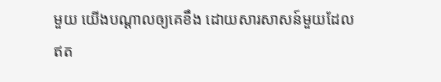មួយ យើងបណ្ដាលឲ្យគេខឹង ដោយសារសាសន៍មួយដែលឥត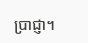ប្រាជ្ញា។